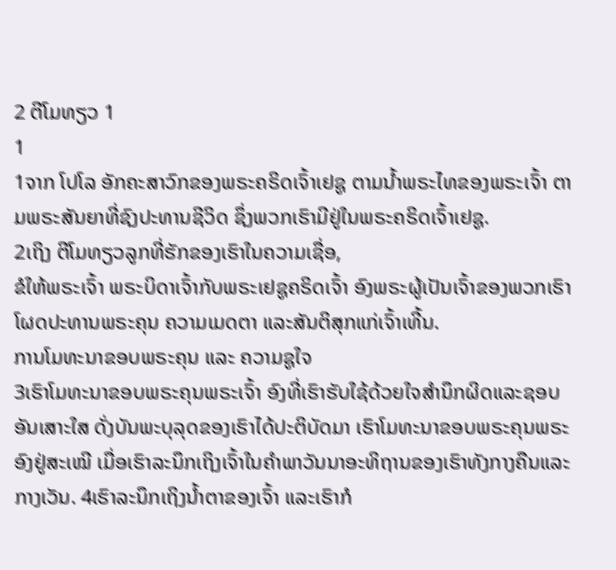2 ຕີໂມທຽວ 1
1
1ຈາກ ໂປໂລ ອັກຄະສາວົກຂອງພຣະຄຣິດເຈົ້າເຢຊູ ຕາມນໍ້າພຣະໄທຂອງພຣະເຈົ້າ ຕາມພຣະສັນຍາທີ່ຊົງປະທານຊີວິດ ຊຶ່ງພວກເຮົາມີຢູ່ໃນພຣະຄຣິດເຈົ້າເຢຊູ.
2ເຖິງ ຕີໂມທຽວລູກທີ່ຮັກຂອງເຮົາໃນຄວາມເຊື່ອ,
ຂໍໃຫ້ພຣະເຈົ້າ ພຣະບິດາເຈົ້າກັບພຣະເຢຊູຄຣິດເຈົ້າ ອົງພຣະຜູ້ເປັນເຈົ້າຂອງພວກເຮົາໂຜດປະທານພຣະຄຸນ ຄວາມເມດຕາ ແລະສັນຕິສຸກແກ່ເຈົ້າເທີ້ນ.
ການໂມທະນາຂອບພຣະຄຸນ ແລະ ຄວາມຊູໃຈ
3ເຮົາໂມທະນາຂອບພຣະຄຸນພຣະເຈົ້າ ອົງທີ່ເຮົາຮັບໃຊ້ດ້ວຍໃຈສຳນຶກຜິດແລະຊອບອັນເສາະໃສ ດັ່ງບັນພະບຸລຸດຂອງເຮົາໄດ້ປະຕິບັດມາ ເຮົາໂມທະນາຂອບພຣະຄຸນພຣະອົງຢູ່ສະເໝີ ເມື່ອເຮົາລະນຶກເຖິງເຈົ້າໃນຄຳພາວັນນາອະທິຖານຂອງເຮົາທັງກາງຄືນແລະກາງເວັນ. 4ເຮົາລະນຶກເຖິງນໍ້າຕາຂອງເຈົ້າ ແລະເຮົາກໍ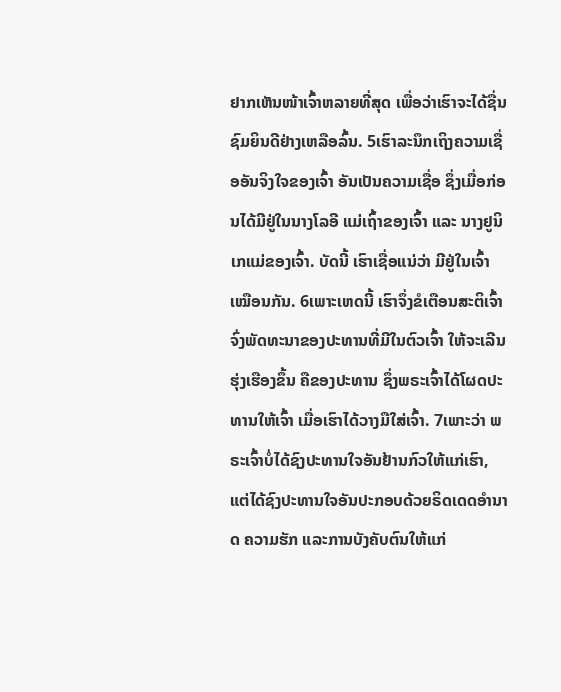ຢາກເຫັນໜ້າເຈົ້າຫລາຍທີ່ສຸດ ເພື່ອວ່າເຮົາຈະໄດ້ຊື່ນຊົມຍິນດີຢ່າງເຫລືອລົ້ນ. 5ເຮົາລະນຶກເຖິງຄວາມເຊື່ອອັນຈິງໃຈຂອງເຈົ້າ ອັນເປັນຄວາມເຊື່ອ ຊຶ່ງເມື່ອກ່ອນໄດ້ມີຢູ່ໃນນາງໂລອີ ແມ່ເຖົ້າຂອງເຈົ້າ ແລະ ນາງຢູນິເກແມ່ຂອງເຈົ້າ. ບັດນີ້ ເຮົາເຊື່ອແນ່ວ່າ ມີຢູ່ໃນເຈົ້າເໝືອນກັນ. 6ເພາະເຫດນີ້ ເຮົາຈຶ່ງຂໍເຕືອນສະຕິເຈົ້າ ຈົ່ງພັດທະນາຂອງປະທານທີ່ມີໃນຕົວເຈົ້າ ໃຫ້ຈະເລີນຮຸ່ງເຮືອງຂຶ້ນ ຄືຂອງປະທານ ຊຶ່ງພຣະເຈົ້າໄດ້ໂຜດປະທານໃຫ້ເຈົ້າ ເມື່ອເຮົາໄດ້ວາງມືໃສ່ເຈົ້າ. 7ເພາະວ່າ ພຣະເຈົ້າບໍ່ໄດ້ຊົງປະທານໃຈອັນຢ້ານກົວໃຫ້ແກ່ເຮົາ, ແຕ່ໄດ້ຊົງປະທານໃຈອັນປະກອບດ້ວຍຣິດເດດອຳນາດ ຄວາມຮັກ ແລະການບັງຄັບຕົນໃຫ້ແກ່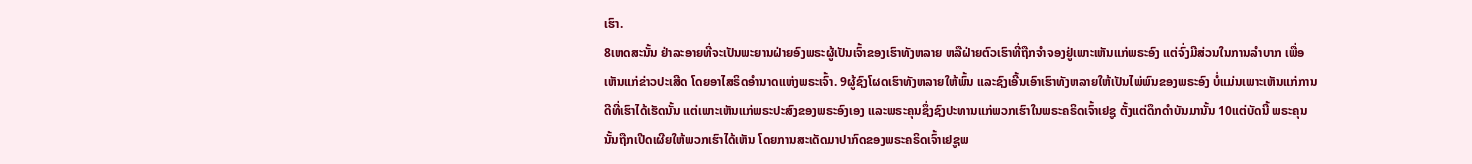ເຮົາ.
8ເຫດສະນັ້ນ ຢ່າລະອາຍທີ່ຈະເປັນພະຍານຝ່າຍອົງພຣະຜູ້ເປັນເຈົ້າຂອງເຮົາທັງຫລາຍ ຫລືຝ່າຍຕົວເຮົາທີ່ຖືກຈຳຈອງຢູ່ເພາະເຫັນແກ່ພຣະອົງ ແຕ່ຈົ່ງມີສ່ວນໃນການລຳບາກ ເພື່ອເຫັນແກ່ຂ່າວປະເສີດ ໂດຍອາໄສຣິດອຳນາດແຫ່ງພຣະເຈົ້າ. 9ຜູ້ຊົງໂຜດເຮົາທັງຫລາຍໃຫ້ພົ້ນ ແລະຊົງເອີ້ນເອົາເຮົາທັງຫລາຍໃຫ້ເປັນໄພ່ພົນຂອງພຣະອົງ ບໍ່ແມ່ນເພາະເຫັນແກ່ການດີທີ່ເຮົາໄດ້ເຮັດນັ້ນ ແຕ່ເພາະເຫັນແກ່ພຣະປະສົງຂອງພຣະອົງເອງ ແລະພຣະຄຸນຊຶ່ງຊົງປະທານແກ່ພວກເຮົາໃນພຣະຄຣິດເຈົ້າເຢຊູ ຕັ້ງແຕ່ດຶກດຳບັນມານັ້ນ 10ແຕ່ບັດນີ້ ພຣະຄຸນນັ້ນຖືກເປີດເຜີຍໃຫ້ພວກເຮົາໄດ້ເຫັນ ໂດຍການສະເດັດມາປາກົດຂອງພຣະຄຣິດເຈົ້າເຢຊູພ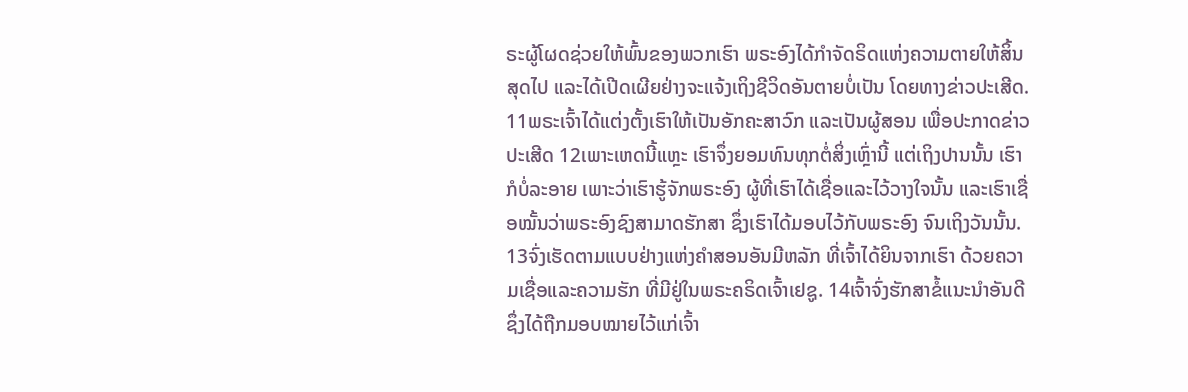ຣະຜູ້ໂຜດຊ່ວຍໃຫ້ພົ້ນຂອງພວກເຮົາ ພຣະອົງໄດ້ກຳຈັດຣິດແຫ່ງຄວາມຕາຍໃຫ້ສິ້ນສຸດໄປ ແລະໄດ້ເປີດເຜີຍຢ່າງຈະແຈ້ງເຖິງຊີວິດອັນຕາຍບໍ່ເປັນ ໂດຍທາງຂ່າວປະເສີດ.
11ພຣະເຈົ້າໄດ້ແຕ່ງຕັ້ງເຮົາໃຫ້ເປັນອັກຄະສາວົກ ແລະເປັນຜູ້ສອນ ເພື່ອປະກາດຂ່າວປະເສີດ 12ເພາະເຫດນີ້ແຫຼະ ເຮົາຈຶ່ງຍອມທົນທຸກຕໍ່ສິ່ງເຫຼົ່ານີ້ ແຕ່ເຖິງປານນັ້ນ ເຮົາກໍບໍ່ລະອາຍ ເພາະວ່າເຮົາຮູ້ຈັກພຣະອົງ ຜູ້ທີ່ເຮົາໄດ້ເຊື່ອແລະໄວ້ວາງໃຈນັ້ນ ແລະເຮົາເຊື່ອໝັ້ນວ່າພຣະອົງຊົງສາມາດຮັກສາ ຊຶ່ງເຮົາໄດ້ມອບໄວ້ກັບພຣະອົງ ຈົນເຖິງວັນນັ້ນ. 13ຈົ່ງເຮັດຕາມແບບຢ່າງແຫ່ງຄຳສອນອັນມີຫລັກ ທີ່ເຈົ້າໄດ້ຍິນຈາກເຮົາ ດ້ວຍຄວາມເຊື່ອແລະຄວາມຮັກ ທີ່ມີຢູ່ໃນພຣະຄຣິດເຈົ້າເຢຊູ. 14ເຈົ້າຈົ່ງຮັກສາຂໍ້ແນະນຳອັນດີ ຊຶ່ງໄດ້ຖືກມອບໝາຍໄວ້ແກ່ເຈົ້າ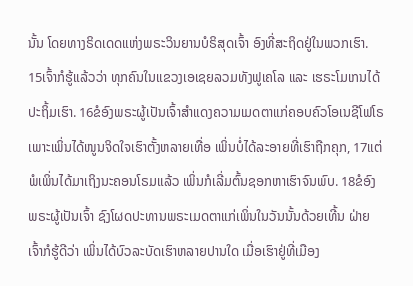ນັ້ນ ໂດຍທາງຣິດເດດແຫ່ງພຣະວິນຍານບໍຣິສຸດເຈົ້າ ອົງທີ່ສະຖິດຢູ່ໃນພວກເຮົາ.
15ເຈົ້າກໍຮູ້ແລ້ວວ່າ ທຸກຄົນໃນແຂວງເອເຊຍລວມທັງຟູເຄໂລ ແລະ ເຮຣະໂມເກນໄດ້ປະຖິ້ມເຮົາ. 16ຂໍອົງພຣະຜູ້ເປັນເຈົ້າສຳແດງຄວາມເມດຕາແກ່ຄອບຄົວໂອເນຊີໂຟໂຣ ເພາະເພິ່ນໄດ້ໜູນຈິດໃຈເຮົາຕັ້ງຫລາຍເທື່ອ ເພິ່ນບໍ່ໄດ້ລະອາຍທີ່ເຮົາຖືກຄຸກ, 17ແຕ່ພໍເພິ່ນໄດ້ມາເຖິງນະຄອນໂຣມແລ້ວ ເພິ່ນກໍເລີ່ມຕົ້ນຊອກຫາເຮົາຈົນພົບ. 18ຂໍອົງພຣະຜູ້ເປັນເຈົ້າ ຊົງໂຜດປະທານພຣະເມດຕາແກ່ເພິ່ນໃນວັນນັ້ນດ້ວຍເທີ້ນ ຝ່າຍເຈົ້າກໍຮູ້ດີວ່າ ເພິ່ນໄດ້ບົວລະບັດເຮົາຫລາຍປານໃດ ເມື່ອເຮົາຢູ່ທີ່ເມືອງ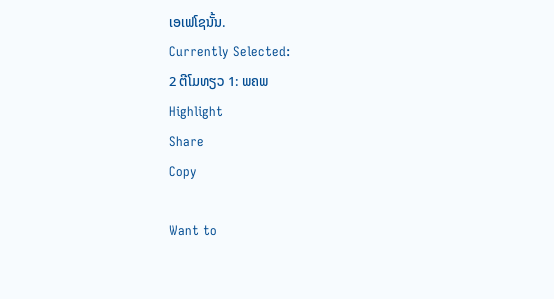ເອເຟໂຊນັ້ນ.
Currently Selected:
2 ຕີໂມທຽວ 1: ພຄພ
Highlight
Share
Copy

Want to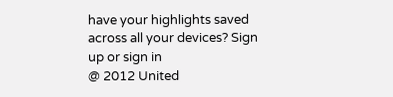have your highlights saved across all your devices? Sign up or sign in
@ 2012 United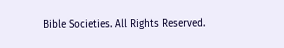Bible Societies. All Rights Reserved.